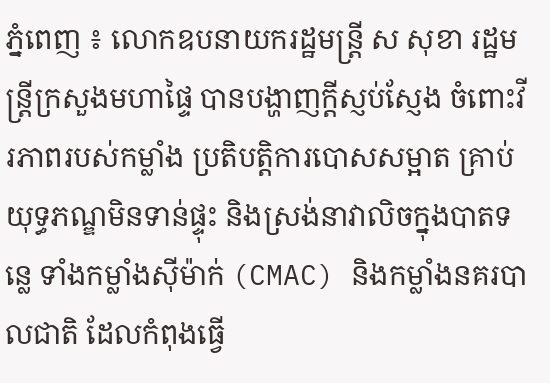ភ្នំពេញ ៖ លោកឧបនាយករដ្ឋមន្រ្តី ស សុខា រដ្ឋមន្រ្តីក្រសួងមហាផ្ទៃ បានបង្ហាញក្ដីស្ញប់ស្ញែង ចំពោះវីរភាពរបស់កម្លាំង ប្រតិបត្តិការបោសសម្អាត គ្រាប់យុទ្ធភណ្ឌមិនទាន់ផ្ទុះ និងស្រង់នាវាលិចក្នុងបាតទន្លេ ទាំងកម្លាំងស៊ីម៉ាក់ (CMAC) និងកម្លាំងនគរបាលជាតិ ដែលកំពុងធ្វើ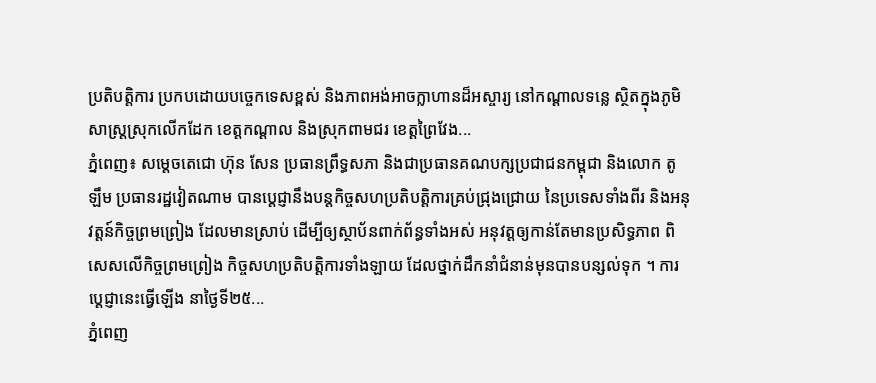ប្រតិបត្តិការ ប្រកបដោយបច្ចេកទេសខ្ពស់ និងភាពអង់អាចក្លាហានដ៏អស្ចារ្យ នៅកណ្ដាលទន្លេ ស្ថិតក្នុងភូមិសាស្រ្តស្រុកលើកដែក ខេត្តកណ្ដាល និងស្រុកពាមជរ ខេត្តព្រៃវែង...
ភ្នំពេញ៖ សម្តេចតេជោ ហ៊ុន សែន ប្រធានព្រឹទ្ធសភា និងជាប្រធានគណបក្សប្រជាជនកម្ពុជា និងលោក តូ ឡឹម ប្រធានរដ្ឋវៀតណាម បានប្ដេជ្ញានឹងបន្តកិច្ចសហប្រតិបត្តិការគ្រប់ជ្រុងជ្រោយ នៃប្រទេសទាំងពីរ និងអនុវត្តន៍កិច្ចព្រមព្រៀង ដែលមានស្រាប់ ដើម្បីឲ្យស្ថាប័នពាក់ព័ន្ធទាំងអស់ អនុវត្តឲ្យកាន់តែមានប្រសិទ្ធភាព ពិសេសលើកិច្ចព្រមព្រៀង កិច្ចសហប្រតិបត្តិការទាំងឡាយ ដែលថ្នាក់ដឹកនាំជំនាន់មុនបានបន្សល់ទុក ។ ការប្ដេជ្ញានេះធ្វើឡើង នាថ្ងៃទី២៥...
ភ្នំពេញ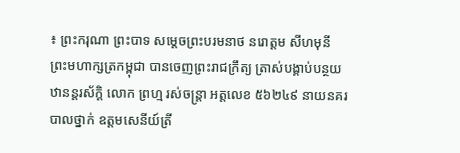៖ ព្រះករុណា ព្រះបាទ សម្តេចព្រះបរមនាថ នរោត្តម សីហមុនី ព្រះមហាក្សត្រកម្ពុជា បានចេញព្រះរាជក្រឹត្យ ត្រាស់បង្គាប់បន្ថយឋានន្តរស័ក្តិ លោក ព្រហ្ម រស់ចន្ត្រា អត្តលេខ ៥៦២៤៩ នាយនគរបាលថ្នាក់ ឧត្តមសេនីយ៍ត្រី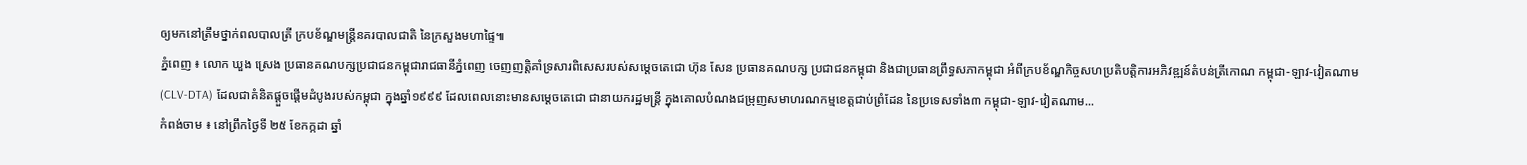ឲ្យមកនៅត្រឹមថ្នាក់ពលបាលត្រី ក្របខ័ណ្ឌមន្ត្រីនគរបាលជាតិ នៃក្រសួងមហាផ្ទៃ៕
ភ្នំពេញ ៖ លោក ឃួង ស្រេង ប្រធានគណបក្សប្រជាជនកម្ពុជារាជធានីភ្នំពេញ ចេញញត្តិគាំទ្រសារពិសេសរបស់សម្តេចតេជោ ហ៊ុន សែន ប្រធានគណបក្ស ប្រជាជនកម្ពុជា និងជាប្រធានព្រឹទ្ធសភាកម្ពុជា អំពីក្របខ័ណ្ឌកិច្ចសហប្រតិបត្តិការអភិវឌ្ឍន៍តំបន់ត្រីកោណ កម្ពុជា-ឡាវ-វៀតណាម (CLV-DTA) ដែលជាគំនិតផ្តួចផ្តើមដំបូងរបស់កម្ពុជា ក្នុងឆ្នាំ១៩៩៩ ដែលពេលនោះមានសម្តេចតេជោ ជានាយករដ្ឋមន្ត្រី ក្នុងគោលបំណងជម្រុញសមាហរណកម្មខេត្តជាប់ព្រំដែន នៃប្រទេសទាំង៣ កម្ពុជា-ឡាវ-វៀតណាម...
កំពង់ចាម ៖ នៅព្រឹកថ្ងៃទី ២៥ ខែកក្កដា ឆ្នាំ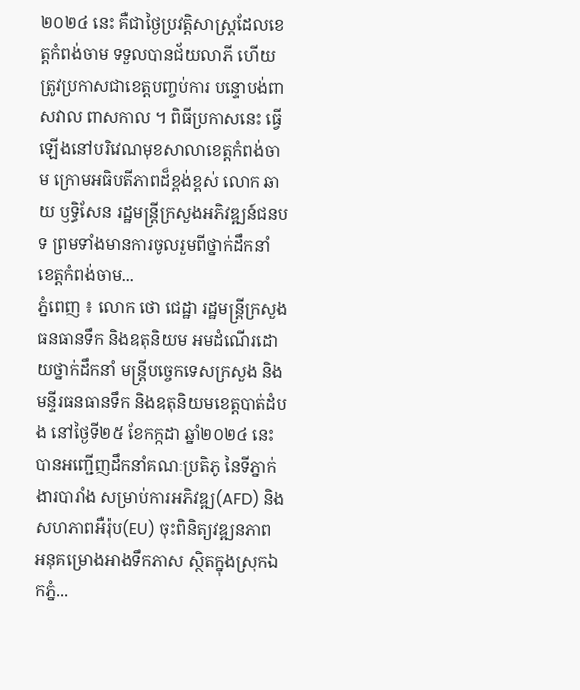២០២៤ នេះ គឺជាថ្ងៃប្រវត្តិសាស្ត្រដែលខេត្តកំពង់ចាម ទទួលបានជ័យលាភី ហើយត្រូវប្រកាសជាខេត្តបញ្ចប់ការ បន្ទោបង់ពាសវាល ពាសកាល ។ ពិធីប្រកាសនេះ ធ្វើឡើងនៅបរិវេណមុខសាលាខេត្តកំពង់ចាម ក្រោមអធិបតីភាពដ៏ខ្ពង់ខ្ពស់ លោក ឆាយ ឫទ្ធិសែន រដ្ឋមន្ត្រីក្រសួងអភិវឌ្ឍន៍ជនបទ ព្រមទាំងមានការចូលរួមពីថ្នាក់ដឹកនាំ ខេត្តកំពង់ចាម...
ភ្នំពេញ ៖ លោក ថោ ជេដ្ឋា រដ្ឋមន្ត្រីក្រសួងធនធានទឹក និងឧតុនិយម អមដំណើរដោយថ្នាក់ដឹកនាំ មន្ត្រីបច្ចេកទេសក្រសួង និងមន្ទីរធនធានទឹក និងឧតុនិយមខេត្តបាត់ដំបង នៅថ្ងៃទី២៥ ខែកក្កដា ឆ្នាំ២០២៤ នេះ បានអញ្ជើញដឹកនាំគណៈប្រតិភូ នៃទីភ្នាក់ងារបារាំង សម្រាប់ការអភិវឌ្ឍ(AFD) និងសហភាពអឺរ៉ុប(EU) ចុះពិនិត្យវឌ្ឍនភាព អនុគម្រោងអាងទឹកភាស ស្ថិតក្នុងស្រុកឯកភ្នំ...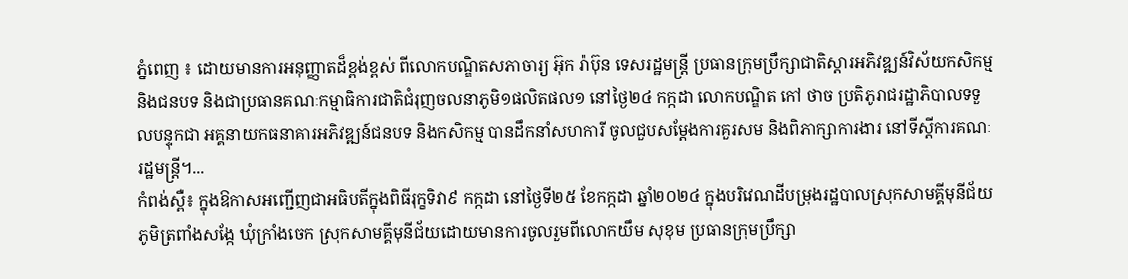ភ្នំពេញ ៖ ដោយមានការអនុញ្ញាតដ៏ខ្ពង់ខ្ពស់ ពីលោកបណ្ឌិតសភាចារ្យ អ៊ុក រ៉ាប៊ុន ទេសរដ្ឋមន្រ្តី ប្រធានក្រុមប្រឹក្សាជាតិស្តារអភិវឌ្ឍន៍វិស័យកសិកម្ម និងជនបទ និងជាប្រធានគណៈកម្មាធិការជាតិជំរុញចលនាភូមិ១ផលិតផល១ នៅថ្ងៃ២៤ កក្កដា លោកបណ្ឌិត កៅ ថាច ប្រតិភូរាជរដ្ឋាភិបាលទទួលបន្ទុកជា អគ្គនាយកធនាគារអភិវឌ្ឍន៍ជនបទ និងកសិកម្ម បានដឹកនាំសហការី ចូលជួបសម្ដែងការគួរសម និងពិភាក្សាការងារ នៅទីស្តីការគណៈរដ្ឋមន្ត្រី។...
កំពង់ស្ពឺ៖ ក្នុងឱកាសអញ្ជើញជាអធិបតីក្នុងពិធីរុក្ខទិវា៩ កក្កដា នៅថ្ងៃទី២៥ ខែកក្កដា ឆ្នាំ២០២៤ ក្នុងបរិវេណដីបម្រុងរដ្ឋបាលស្រុកសាមគ្គីមុនីជ័យ ភូមិត្រពាំងសង្កែ ឃុំក្រាំងចេក ស្រុកសាមគ្គីមុនីជ័យដោយមានការចូលរួមពីលោកយឹម សុខុម ប្រធានក្រុមប្រឹក្សា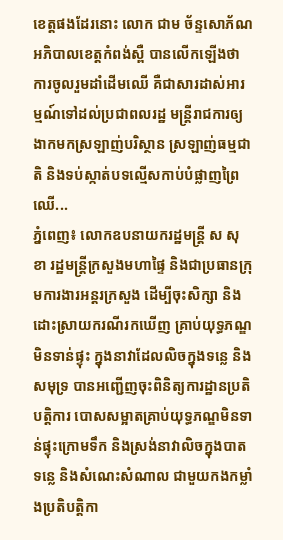ខេត្តផងដែរនោះ លោក ជាម ច័ន្ទសោភ័ណ អភិបាលខេត្តកំពង់ស្ពឺ បានលើកឡើងថា ការចូលរួមដាំដើមឈើ គឺជាសារដាស់អារម្មណ៍ទៅដល់ប្រជាពលរដ្ឋ មន្ត្រីរាជការឲ្យងាកមកស្រឡាញ់បរិស្ថាន ស្រឡាញ់ធម្មជាតិ និងទប់ស្កាត់បទល្មើសកាប់បំផ្លាញព្រៃឈើ...
ភ្នំពេញ៖ លោកឧបនាយករដ្ឋមន្ត្រី ស សុខា រដ្ឋមន្ត្រីក្រសួងមហាផ្ទៃ និងជាប្រធានក្រុមការងារអន្តរក្រសួង ដើម្បីចុះសិក្សា និងដោះស្រាយករណីរកឃើញ គ្រាប់យុទ្ធភណ្ឌមិនទាន់ផ្ទុះ ក្នុងនាវាដែលលិចក្នុងទន្លេ និងសមុទ្រ បានអញ្ជើញចុះពិនិត្យការដ្ឋានប្រតិបត្តិការ បោសសម្អាតគ្រាប់យុទ្ធភណ្ឌមិនទាន់ផ្ទុះក្រោមទឹក និងស្រង់នាវាលិចក្នុងបាតទន្លេ និងសំណេះសំណាល ជាមួយកងកម្លាំងប្រតិបត្តិកា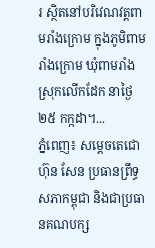រ ស្ថិតនៅបរិវេណវត្តពាមរាំងក្រោម ក្នុងភូមិពាមរាំងក្រោម ឃុំពាមរាំង ស្រុកលើកដែក នាថ្ងៃ២៥ កក្កដា។...
ភ្នំពេញ៖ សម្តេចតេជោ ហ៊ុន សែន ប្រធានព្រឹទ្ធសភាកម្ពុជា និងជាប្រធានគណបក្ស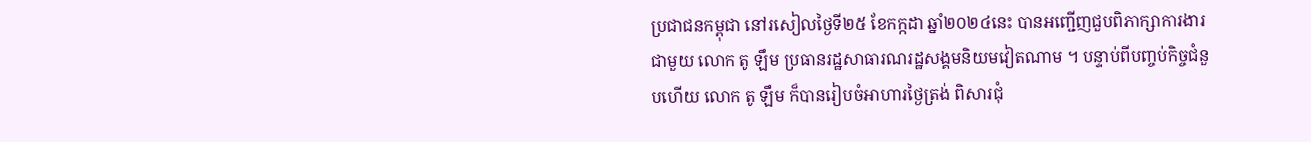ប្រជាជនកម្ពុជា នៅរសៀលថ្ងៃទី២៥ ខែកក្កដា ឆ្នាំ២០២៤នេះ បានអញ្ជើញជួបពិភាក្សាការងារជាមួយ លោក តូ ឡឹម ប្រធានរដ្ឋសាធារណរដ្ឋសង្គមនិយមវៀតណាម ។ បន្ទាប់ពីបញ្ចប់កិច្ចជំនួបហើយ លោក តូ ឡឹម ក៏បានរៀបចំអាហារថ្ងៃត្រង់ ពិសារជុំ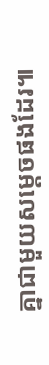គ្នាជាមួយសម្តេចផងដែរ៕